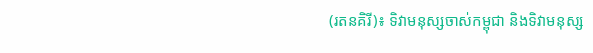(រតនគិរី)៖ ទិវាមនុស្សចាស់កម្ពុជា និងទិវាមនុស្ស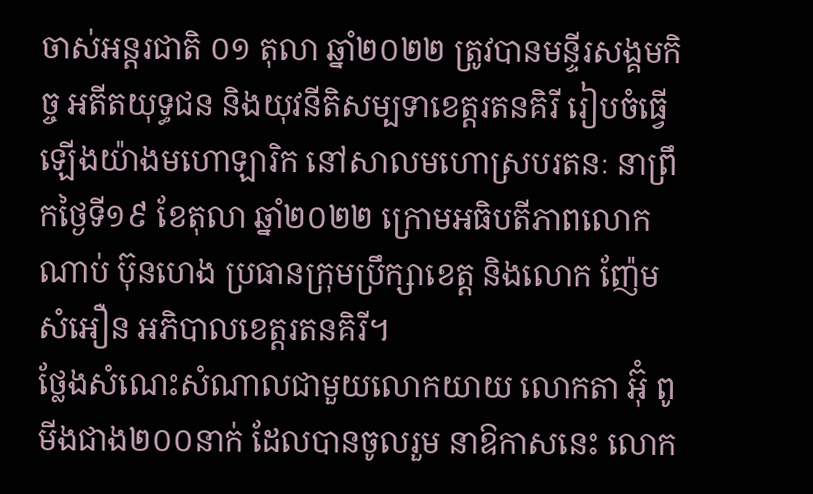ចាស់អន្តរជាតិ ០១ តុលា ឆ្នាំ២០២២ ត្រូវបានមន្ទីរសង្គមកិច្ច អតីតយុទ្ធជន និងយុវនីតិសម្បទាខេត្តរតនគិរី រៀបចំធ្វើឡើងយ៉ាងមហោឡារិក នៅសាលមហោស្របរតនៈ នាព្រឹកថ្ងៃទី១៩ ខែតុលា ឆ្នាំ២០២២ ក្រោមអធិបតីភាពលោក ណាប់ ប៊ុនហេង ប្រធានក្រុមប្រឹក្សាខេត្ត និងលោក ញ៉ែម សំអឿន អភិបាលខេត្តរតនគិរី។
ថ្លែងសំណេះសំណាលជាមួយលោកយាយ លោកតា អ៊ុំ ពូ មីងជាង២០០នាក់ ដែលបានចូលរួម នាឱកាសនេះ លោក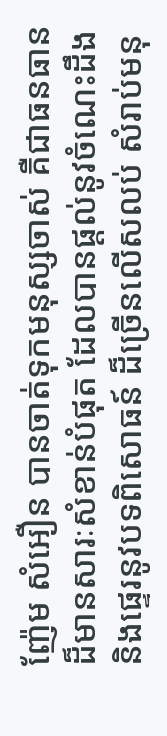ញ៉ែម សំអឿន បានចាត់ទុកមនុស្សចាស់ គឺជាធនធានដ៏មានសារៈសំខាន់បំផុត ដែលបានផ្តល់នូវចំណេះដឹង និងផ្ទេរនូវបទពិសោធន៍ ដ៏ច្រើនលើសលប់ សំរាប់មនុ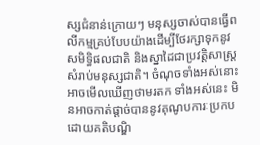ស្សជំនាន់ក្រោយៗ មនុស្សចាស់បានធ្វើពលីកម្មគ្រប់បែបយ៉ាងដើម្បីថែរក្សាទុកនូវ សមិទ្ធិផលជាតិ និងស្នាដៃជាប្រវត្តិសាស្ត្រ សំរាប់មនុស្សជាតិ។ ចំណុចទាំងអស់នោះអាចមើលឃើញថាមរតក ទាំងអស់នេះ មិនអាចកាត់ផ្តាច់បាននូវគុណូបការៈប្រកបដោយគតិបណ្ឌិ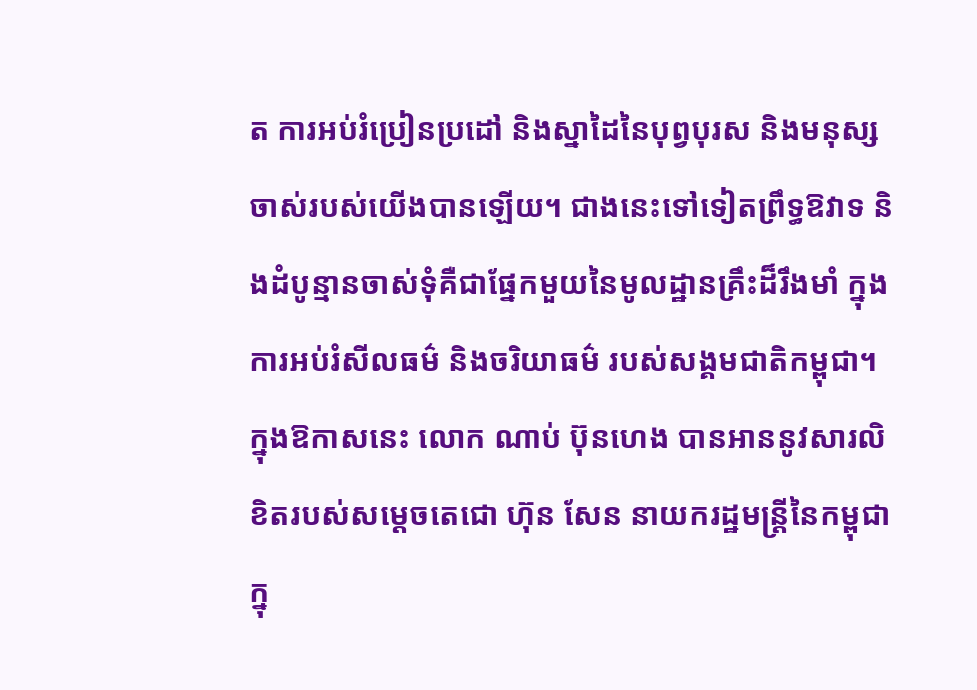ត ការអប់រំប្រៀនប្រដៅ និងស្នាដៃនៃបុព្វបុរស និងមនុស្សចាស់របស់យើងបានឡើយ។ ជាងនេះទៅទៀតព្រឹទ្ធឱវាទ និងដំបូន្មានចាស់ទុំគឺជាផ្នែកមួយនៃមូលដ្ឋានគ្រឹះដ៏រឹងមាំ ក្នុងការអប់រំសីលធម៌ និងចរិយាធម៌ របស់សង្គមជាតិកម្ពុជា។
ក្នុងឱកាសនេះ លោក ណាប់ ប៊ុនហេង បានអាននូវសារលិខិតរបស់សម្ដេចតេជោ ហ៊ុន សែន នាយករដ្ឋមន្ត្រីនៃកម្ពុជា ក្នុ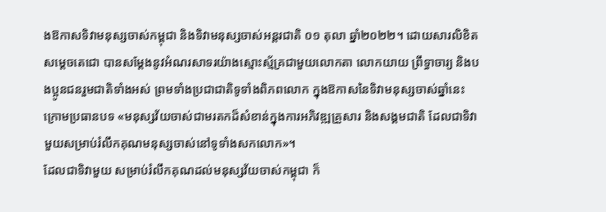ងឱកាសទិវាមនុស្សចាស់កម្ពុជា និងទិវាមនុស្សចាស់អន្តរជាតិ ០១ តុលា ឆ្នាំ២០២២។ ដោយសារលិខិតសម្តេចតេជោ បានសម្ដែងនូវអំណរសាទរយ៉ាងស្មោះស្ម័គ្រជាមួយលោកតា លោកយាយ ព្រឹទ្ធាចារ្យ និងបងប្អូនជនរួមជាតិទាំងអស់ ព្រមទាំងប្រជាជាតិទូទាំងពិភពលោក ក្នុងឱកាសនៃទិវាមនុស្សចាស់ឆ្នាំនេះ ក្រោមប្រធានបទ «មនុស្សវ័យចាស់ជាមរតកដ៏សំខាន់ក្នុងការអភិវឌ្ឍគ្រួសារ និងសង្គមជាតិ ដែលជាទិវាមួយសម្រាប់រំលឹកគុណមនុស្សចាស់នៅទូទាំងសកលោក»។
ដែលជាទិវាមួយ សម្រាប់រំលឹកគុណដល់មនុស្សវ័យចាស់កម្ពុជា ក៏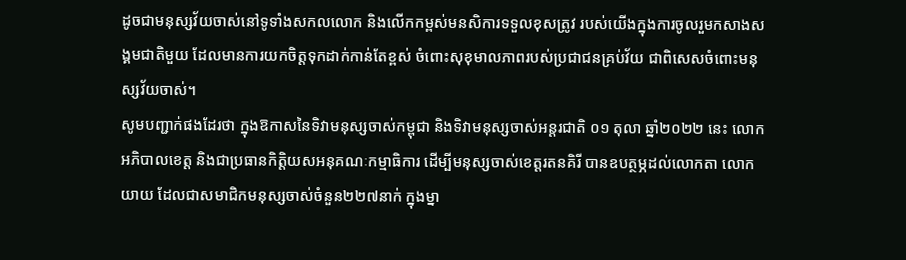ដូចជាមនុស្សវ័យចាស់នៅទូទាំងសកលលោក និងលើកកម្ពស់មនសិការទទួលខុសត្រូវ របស់យើងក្នុងការចូលរួមកសាងសង្គមជាតិមួយ ដែលមានការយកចិត្តទុកដាក់កាន់តែខ្ពស់ ចំពោះសុខុមាលភាពរបស់ប្រជាជនគ្រប់វ័យ ជាពិសេសចំពោះមនុស្សវ័យចាស់។
សូមបញ្ជាក់ផងដែរថា ក្នុងឱកាសនៃទិវាមនុស្សចាស់កម្ពុជា និងទិវាមនុស្សចាស់អន្តរជាតិ ០១ តុលា ឆ្នាំ២០២២ នេះ លោកអភិបាលខេត្ត និងជាប្រធានកិត្តិយសអនុគណៈកម្មាធិការ ដើម្បីមនុស្សចាស់ខេត្តរតនគិរី បានឧបត្ថម្ភដល់លោកតា លោកយាយ ដែលជាសមាជិកមនុស្សចាស់ចំនួន២២៧នាក់ ក្នុងម្នា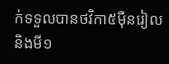ក់ទទួលបានថវិកា៥ម៉ឺនរៀល និងមី១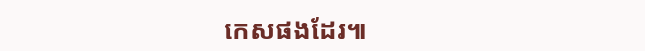កេសផងដែរ៕